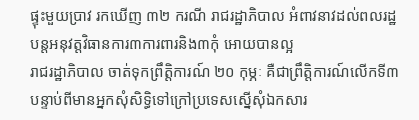ផ្ទុះមួយប្រាវ រកឃើញ ៣២ ករណី រាជរដ្ឋាភិបាល អំពាវនាវដល់ពលរដ្ឋ បន្តអនុវត្តវិធានការ៣ការពារនិង៣កុំ អោយបានល្អ
រាជរដ្ឋាភិបាល ចាត់ទុកព្រឹត្តិការណ៍ ២០ កុម្ភៈ គឺជាព្រឹត្តិការណ៍លើកទី៣ បន្ទាប់ពីមានអ្នកសុំសិទ្ធិទៅក្រៅប្រទេសស្នើសុំឯកសារ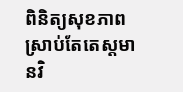ពិនិត្យសុខភាព ស្រាប់តែតេស្តមានវិ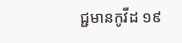ជ្ជមានកូវីដ ១៩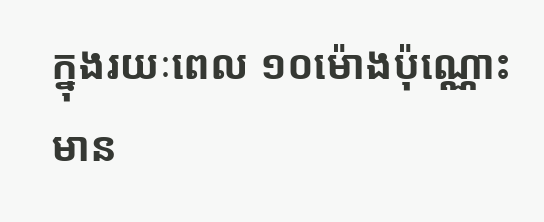ក្នុងរយៈពេល ១០ម៉ោងប៉ុណ្ណោះ មាន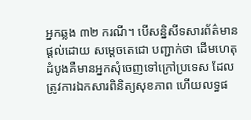អ្នកឆ្លង ៣២ ករណី។ បើសន្និសីទសារព័ត៌មាន ផ្តល់ដោយ សម្តេចតេជោ បញ្ជាក់ថា ដើមហេតុដំបូងគឺមានអ្នកសុំចេញទៅក្រៅប្រទេស ដែលត្រូវការឯកសារពិនិត្យសុខភាព ហើយលទ្ធផ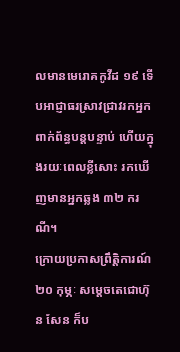លមានមេរោគកូវីដ ១៩ ទើបអាជ្ញាធរស្រាវជ្រាវរកអ្នកពាក់ព័ន្ធបន្តបន្ទាប់ ហើយក្នុងរយៈពេលខ្លីសោះ រកឃើញមានអ្នកឆ្លង ៣២ ករណី។
ក្រោយប្រកាសព្រឹត្តិការណ៍ ២០ កុម្ភៈ សម្តេចតេជោហ៊ុន សែន ក៏ប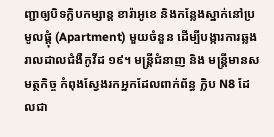ញ្ជាឲ្យបិទក្លិបកម្សាន្ត ខារ៉ាអូខេ និងកន្លែងស្នាក់នៅប្រមូលផ្តុំ (Apartment) មួយចំនួន ដើម្បីបង្ការការឆ្លងរាលដាលជំងឺកូវីដ ១៩។ មន្ត្រីជំនាញ និង មន្ត្រីមានសមត្ថកិច្ច កំពុងស្វែងរកអ្នកដែលពាក់ព័ន្ធ ក្លិប N8 ដែលជា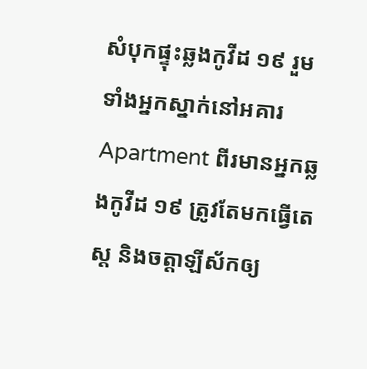សំបុកផ្ទុះឆ្លងកូវីដ ១៩ រួមទាំងអ្នកស្នាក់នៅអគារ Apartment ពីរមានអ្នកឆ្លងកូវីដ ១៩ ត្រូវតែមកធ្វើតេស្ត និងចត្តាឡីស័កឲ្យ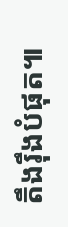តឹងរ៉ឹងបំផុត៕